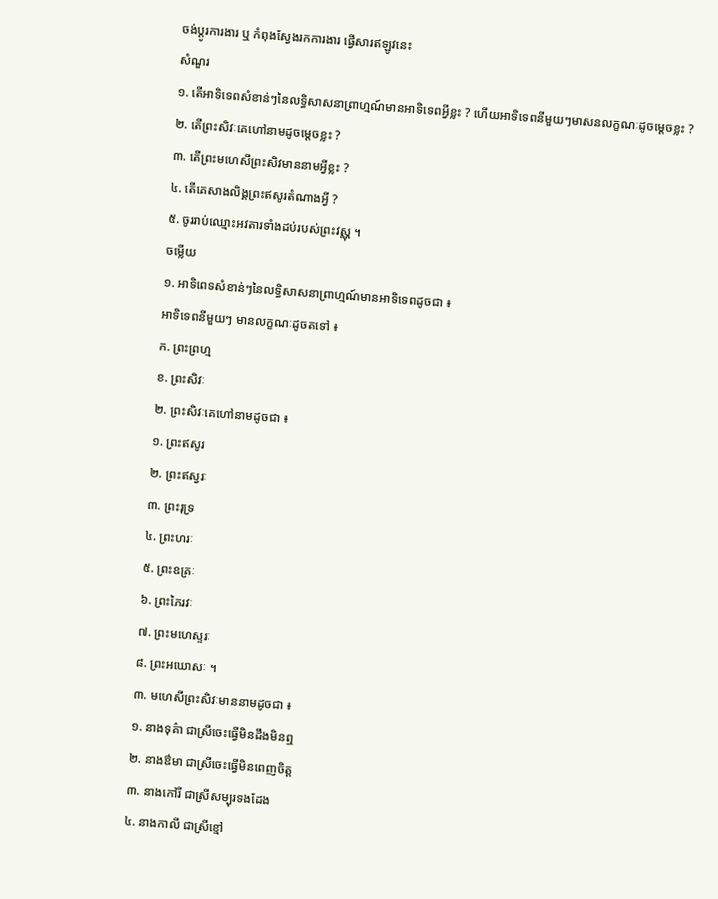ចង់ប្តូរការងារ ឬ កំពុងស្វែងរកការងារ ផ្វើសារឥឡូវនេះ
សំណួរ
១. តើអាទិទេពសំខាន់ៗនៃលទ្ធិសាសនាព្រាហ្មណ៍មានអាទិទេពអ្វីខ្លះ ? ហើយអាទិទេពនីមួយៗមាសនលក្ខណៈដូចម្ដេចខ្លះ ?
២. តើព្រះសិវៈគេហៅនាមដូចម្ដេចខ្លះ ?
៣. តើព្រះមហេសីព្រះសិវមាននាមអ្វីខ្លះ ?
៤. តើគេសាងលិង្គព្រះឥសូរតំណាងអ្វី ?
៥. ចូររាប់ឈ្មោះអវតារទាំងដប់របស់ព្រះវស្ណុ ។
ចម្លើយ
១. អាទិពេទសំខាន់ៗនៃលទ្ធិសាសនាព្រាហ្មណ៍មានអាទិទេពដូចជា ៖
អាទិទេពនីមួយៗ មានលក្ខណៈដូចតទៅ ៖
ក. ព្រះព្រហ្ម
ខ. ព្រះសិវៈ
២. ព្រះសិវៈគេហៅនាមដូចជា ៖
១. ព្រះឥសូរ
២. ព្រះឥស្វរៈ
៣. ព្រះរុទ្រ
៤. ព្រះហរៈ
៥. ព្រះឧគ្រៈ
៦. ព្រះភៃរវៈ
៧. ព្រះមហេស្ទរៈ
៨. ព្រះអឃោសៈ ។
៣. មហេសីព្រះសិវៈមាននាមដូចជា ៖
១. នាងទុគ៌ា ជាស្រីចេះធ្វើមិនដឹងមិនឮ
២. នាងឳមា ជាស្រីចេះធ្វើមិនពេញចិត្ត
៣. នាងកៅរី ជាស្រីសម្បុរទងដែង
៤. នាងកាលី ជាស្រីខ្មៅ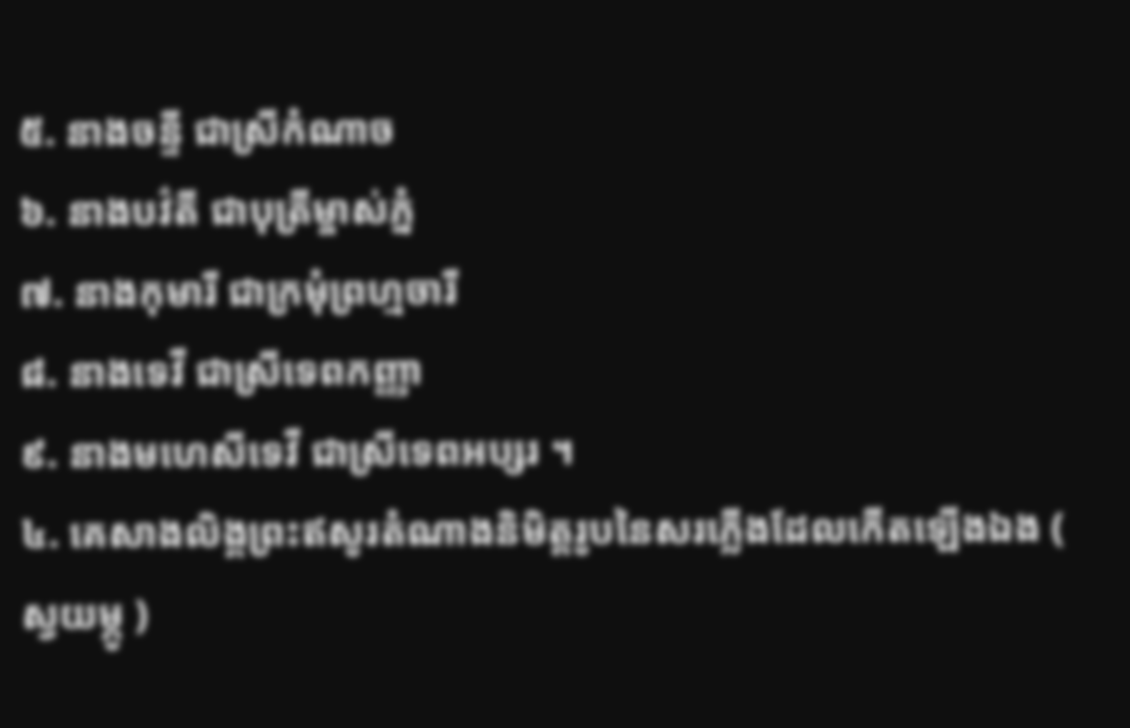៥. នាងចន្ទី ជាស្រីកំណាច
៦. នាងបវ៌តី ជាបុត្រីម្ចាស់ភ្នំ
៧. នាងកុមារី ជាក្រមុំព្រហ្មចារី
៨. នាងទេវី ជាស្រីទេពកញ្ញា
៩. នាងមហេសីទេវី ជាស្រីទេពអប្សរ ។
៤. គេសាងលិង្គព្រះឥសូរតំណាងនិមិត្តរូបនៃសរភ្លើងដែលកើតឡើងឯង ( ស្វយម្ភូ )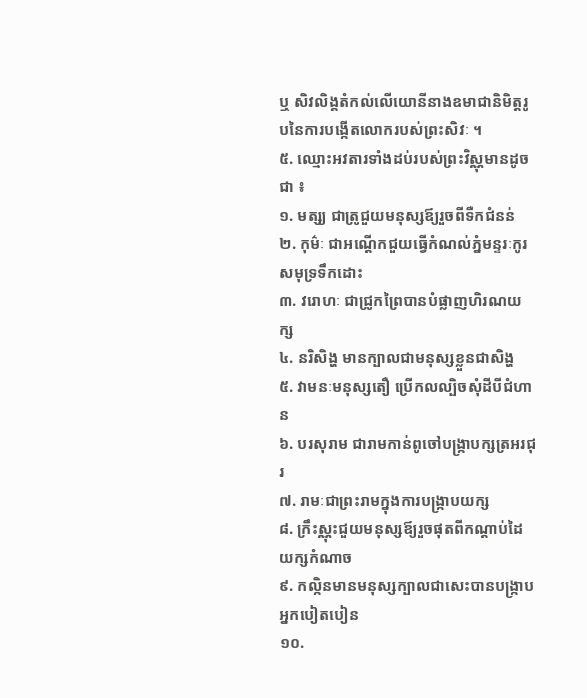ឬ សិវលិង្គតំកល់លើយោនីនាងឧមាជានិមិត្តរូបនៃការបង្កើតលោករបស់ព្រះសិវៈ ។
៥. ឈ្មោះអវតារទាំងដប់របស់ព្រះវិស្ណុមានដូចជា ៖
១. មត្ស្យ ជាត្រូជួយមនុស្សឪ្យរួចពីទឺកជំនន់
២. កុម៌ៈ ជាអណ្ដើកជួយធ្វើកំណល់ភ្នំមន្ទរៈកូរសមុទ្រទឹកដោះ
៣. វរោហៈ ជាជ្រូកព្រៃបានបំផ្លាញហិរណយក្ស
៤. នរិសិង្ហ មានក្បាលជាមនុស្សខ្លួនជាសិង្ហ
៥. វាមនៈមនុស្សតឿ ប្រើកលល្បិចសុំដីបីជំហាន
៦. បរសុរាម ជារាមកាន់ពូចៅបង្រ្កាបក្សត្រអរជុរ
៧. រាមៈជាព្រះរាមក្នុងការបង្រ្កាបយក្ស
៨. ក្រឹះស្ណុះជួយមនុស្សឪ្យរួចផុតពីកណ្ដាប់ដៃយក្សកំណាច
៩. កល្កិនមានមនុស្សក្បាលជាសេះបានបង្រ្កាបអ្នកបៀតបៀន
១០.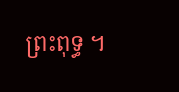ព្រះពុទ្ធ ។